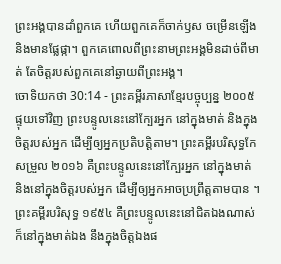ព្រះអង្គបានដាំពួកគេ ហើយពួកគេក៏ចាក់ឫស ចម្រើនឡើង និងមានផ្លែផ្កា។ ពួកគេពោលពីព្រះនាមព្រះអង្គមិនដាច់ពីមាត់ តែចិត្តរបស់ពួកគេនៅឆ្ងាយពីព្រះអង្គ។
ចោទិយកថា 30:14 - ព្រះគម្ពីរភាសាខ្មែរបច្ចុប្បន្ន ២០០៥ ផ្ទុយទៅវិញ ព្រះបន្ទូលនេះនៅក្បែរអ្នក នៅក្នុងមាត់ និងក្នុងចិត្តរបស់អ្នក ដើម្បីឲ្យអ្នកប្រតិបត្តិតាម។ ព្រះគម្ពីរបរិសុទ្ធកែសម្រួល ២០១៦ គឺព្រះបន្ទូលនេះនៅក្បែរអ្នក នៅក្នុងមាត់ និងនៅក្នុងចិត្តរបស់អ្នក ដើម្បីឲ្យអ្នកអាចប្រព្រឹត្តតាមបាន ។ ព្រះគម្ពីរបរិសុទ្ធ ១៩៥៤ គឺព្រះបន្ទូលនេះនៅជិតឯងណាស់ ក៏នៅក្នុងមាត់ឯង នឹងក្នុងចិត្តឯងផ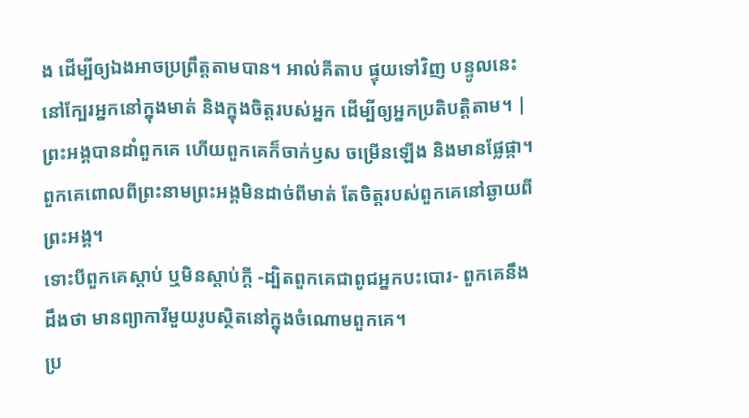ង ដើម្បីឲ្យឯងអាចប្រព្រឹត្តតាមបាន។ អាល់គីតាប ផ្ទុយទៅវិញ បន្ទូលនេះនៅក្បែរអ្នកនៅក្នុងមាត់ និងក្នុងចិត្តរបស់អ្នក ដើម្បីឲ្យអ្នកប្រតិបត្តិតាម។ |
ព្រះអង្គបានដាំពួកគេ ហើយពួកគេក៏ចាក់ឫស ចម្រើនឡើង និងមានផ្លែផ្កា។ ពួកគេពោលពីព្រះនាមព្រះអង្គមិនដាច់ពីមាត់ តែចិត្តរបស់ពួកគេនៅឆ្ងាយពីព្រះអង្គ។
ទោះបីពួកគេស្ដាប់ ឬមិនស្ដាប់ក្ដី -ដ្បិតពួកគេជាពូជអ្នកបះបោរ- ពួកគេនឹងដឹងថា មានព្យាការីមួយរូបស្ថិតនៅក្នុងចំណោមពួកគេ។
ប្រ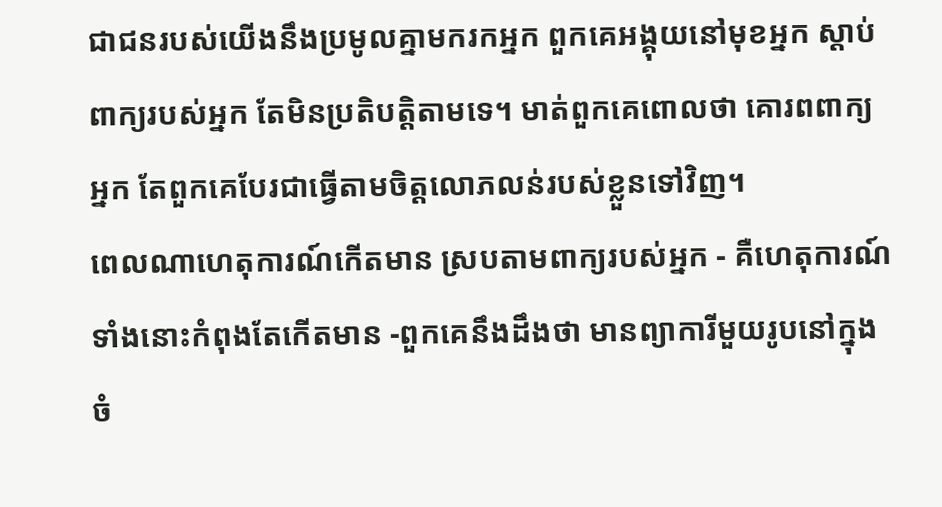ជាជនរបស់យើងនឹងប្រមូលគ្នាមករកអ្នក ពួកគេអង្គុយនៅមុខអ្នក ស្ដាប់ពាក្យរបស់អ្នក តែមិនប្រតិបត្តិតាមទេ។ មាត់ពួកគេពោលថា គោរពពាក្យអ្នក តែពួកគេបែរជាធ្វើតាមចិត្តលោភលន់របស់ខ្លួនទៅវិញ។
ពេលណាហេតុការណ៍កើតមាន ស្របតាមពាក្យរបស់អ្នក - គឺហេតុការណ៍ទាំងនោះកំពុងតែកើតមាន -ពួកគេនឹងដឹងថា មានព្យាការីមួយរូបនៅក្នុងចំ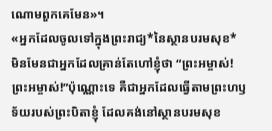ណោមពួកគេមែន»។
«អ្នកដែលចូលទៅក្នុងព្រះរាជ្យ*នៃស្ថានបរមសុខ* មិនមែនជាអ្នកដែលគ្រាន់តែហៅខ្ញុំថា “ព្រះអម្ចាស់! ព្រះអម្ចាស់!”ប៉ុណ្ណោះទេ គឺជាអ្នកដែលធ្វើតាមព្រះហឫទ័យរបស់ព្រះបិតាខ្ញុំ ដែលគង់នៅស្ថានបរមសុខ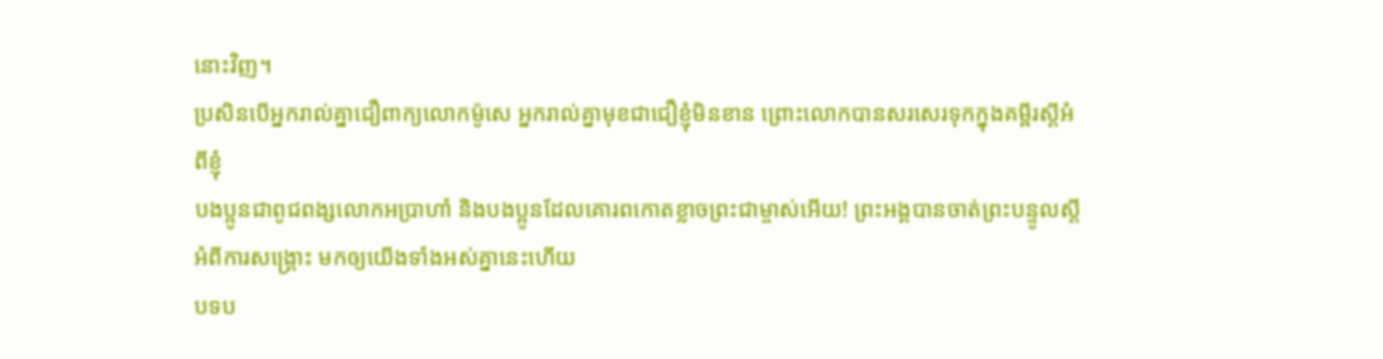នោះវិញ។
ប្រសិនបើអ្នករាល់គ្នាជឿពាក្យលោកម៉ូសេ អ្នករាល់គ្នាមុខជាជឿខ្ញុំមិនខាន ព្រោះលោកបានសរសេរទុកក្នុងគម្ពីរស្ដីអំពីខ្ញុំ
បងប្អូនជាពូជពង្សលោកអប្រាហាំ និងបងប្អូនដែលគោរពកោតខ្លាចព្រះជាម្ចាស់អើយ! ព្រះអង្គបានចាត់ព្រះបន្ទូលស្ដីអំពីការសង្គ្រោះ មកឲ្យយើងទាំងអស់គ្នានេះហើយ
បទប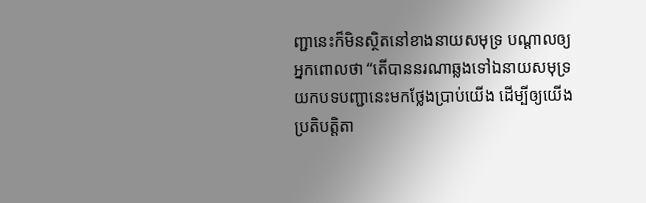ញ្ជានេះក៏មិនស្ថិតនៅខាងនាយសមុទ្រ បណ្ដាលឲ្យអ្នកពោលថា “តើបាននរណាឆ្លងទៅឯនាយសមុទ្រ យកបទបញ្ជានេះមកថ្លែងប្រាប់យើង ដើម្បីឲ្យយើងប្រតិបត្តិតា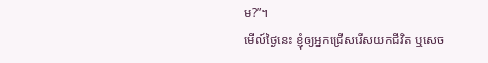ម?”។
មើល៍ថ្ងៃនេះ ខ្ញុំឲ្យអ្នកជ្រើសរើសយកជីវិត ឬសេច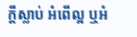ក្ដីស្លាប់ អំពើល្អ ឬអំ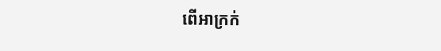ពើអាក្រក់